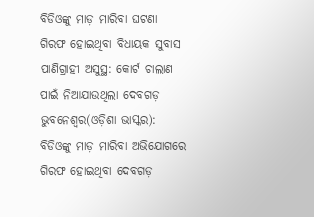ବିଡିଓଙ୍କୁ ମାଡ଼ ମାରିବା ଘଟଣା ଗିରଫ ହୋଇଥିବା ବିଧାୟକ ସୁବାସ ପାଣିଗ୍ରାହୀ ଅସୁସ୍ଥ: କୋର୍ଟ ଚାଲାଣ ପାଇଁ ନିଆଯାଉଥିଲା ଦେବଗଡ଼
ଭୁବନେଶ୍ୱର(ଓଡ଼ିଶା ଭାସ୍କର): ବିଡିଓଙ୍କୁ ମାଡ଼ ମାରିବା ଅଭିଯୋଗରେ ଗିରଫ ହୋଇଥିବା ଦେବଗଡ଼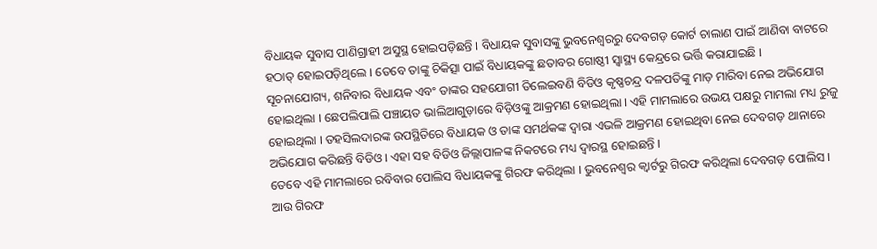ବିଧାୟକ ସୁବାସ ପାଣିଗ୍ରାହୀ ଅସୁସ୍ଥ ହୋଇପଡ଼ିଛନ୍ତି । ବିଧାୟକ ସୁବାସଙ୍କୁ ଭୁବନେଶ୍ୱରରୁ ଦେବଗଡ଼ କୋର୍ଟ ଚାଲାଣ ପାଇଁ ଆଣିବା ବାଟରେ ହଠାତ୍ ହୋଇପଡ଼ିଥିଲେ । ତେବେ ତାଙ୍କୁ ଚିକିତ୍ସା ପାଇଁ ବିଧାୟକଙ୍କୁ ଛତାବର ଗୋଷ୍ଠୀ ସ୍ୱାସ୍ଥ୍ୟ କେନ୍ଦ୍ରରେ ଭର୍ତ୍ତି କରାଯାଇଛି ।
ସୂଚନାଯୋଗ୍ୟ, ଶନିବାର ବିଧାୟକ ଏବଂ ତାଙ୍କର ସହଯୋଗୀ ତିଲେଇବଣି ବିଡିଓ କୃଷ୍ଣଚନ୍ଦ୍ର ଦଳପତିଙ୍କୁ ମାଡ଼ ମାରିବା ନେଇ ଅଭିଯୋଗ ହୋଇଥିଲା । ଛେପଲିପାଲି ପଞ୍ଚାୟତ ଭାଲିଆଗୁଡ଼ାରେ ବିଡ଼ିଓଙ୍କୁ ଆକ୍ରମଣ ହୋଇଥିଲା । ଏହି ମାମଲାରେ ଉଭୟ ପକ୍ଷରୁ ମାମଲା ମଧ୍ୟ ରୁଜୁ ହୋଇଥିଲା । ତହସିଲଦାରଙ୍କ ଉପସ୍ଥିତିରେ ବିଧାୟକ ଓ ତାଙ୍କ ସମର୍ଥକଙ୍କ ଦ୍ୱାରା ଏଭଳି ଆକ୍ରମଣ ହୋଇଥିବା ନେଇ ଦେବଗଡ଼ ଥାନାରେ ଅଭିଯୋଗ କରିଛନ୍ତି ବିଡିଓ । ଏହା ସହ ବିଡିଓ ଜିଲ୍ଲାପାଳଙ୍କ ନିକଟରେ ମଧ୍ୟ ଦ୍ୱାରସ୍ଥ ହୋଇଛନ୍ତି ।
ତେବେ ଏହି ମାମଲାରେ ରବିବାର ପୋଲିସ ବିଧାୟକଙ୍କୁ ଗିରଫ କରିଥିଲା । ଭୁବନେଶ୍ୱର କ୍ୱାର୍ଟରୁ ଗିରଫ କରିଥିଲା ଦେବଗଡ଼ ପୋଲିସ । ଆଉ ଗିରଫ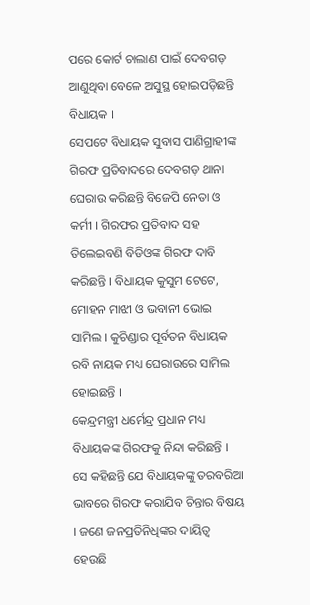ପରେ କୋର୍ଟ ଚାଲାଣ ପାଇଁ ଦେବଗଡ଼ ଆଣୁଥିବା ବେଳେ ଅସୁସ୍ଥ ହୋଇପଡ଼ିଛନ୍ତି ବିଧାୟକ ।
ସେପଟେ ବିଧାୟକ ସୁବାସ ପାଣିଗ୍ରାହୀଙ୍କ ଗିରଫ ପ୍ରତିବାଦରେ ଦେବଗଡ଼ ଥାନା ଘେରାଉ କରିଛନ୍ତି ବିଜେପି ନେତା ଓ କର୍ମୀ । ଗିରଫର ପ୍ରତିବାଦ ସହ ତିଲେଇବଣି ବିଡିଓଙ୍କ ଗିରଫ ଦାବି କରିଛନ୍ତି । ବିଧାୟକ କୁସୁମ ଟେଟେ, ମୋହନ ମାଝୀ ଓ ଭବାନୀ ଭୋଇ ସାମିଲ । କୁଚିଣ୍ଡାର ପୂର୍ବତନ ବିଧାୟକ ରବି ନାୟକ ମଧ୍ୟ ଘେରାଉରେ ସାମିଲ ହୋଇଛନ୍ତି ।
କେନ୍ଦ୍ରମନ୍ତ୍ରୀ ଧର୍ମେନ୍ଦ୍ର ପ୍ରଧାନ ମଧ୍ୟ ବିଧାୟକଙ୍କ ଗିରଫକୁ ନିନ୍ଦା କରିଛନ୍ତି । ସେ କହିଛନ୍ତି ଯେ ବିଧାୟକଙ୍କୁ ତରବରିଆ ଭାବରେ ଗିରଫ କରାଯିବ ଚିନ୍ତାର ବିଷୟ । ଜଣେ ଜନପ୍ରତିନିଧିଙ୍କର ଦାୟିତ୍ୱ ହେଉଛି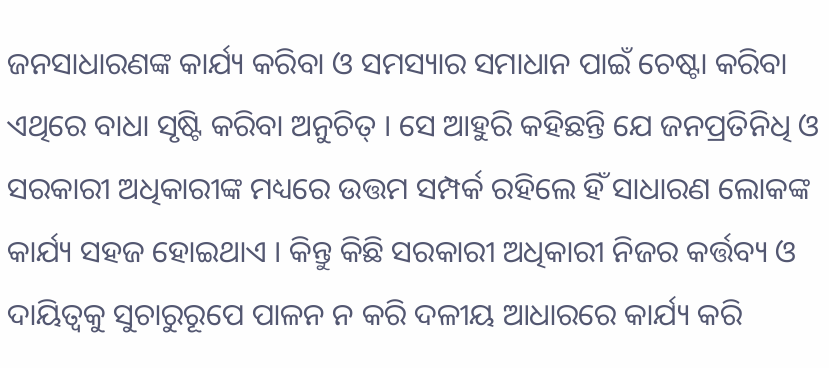ଜନସାଧାରଣଙ୍କ କାର୍ଯ୍ୟ କରିବା ଓ ସମସ୍ୟାର ସମାଧାନ ପାଇଁ ଚେଷ୍ଟା କରିବା ଏଥିରେ ବାଧା ସୃଷ୍ଟି କରିବା ଅନୁଚିତ୍ । ସେ ଆହୁରି କହିଛନ୍ତି ଯେ ଜନପ୍ରତିନିଧି ଓ ସରକାରୀ ଅଧିକାରୀଙ୍କ ମଧ୍ୟରେ ଉତ୍ତମ ସମ୍ପର୍କ ରହିଲେ ହିଁ ସାଧାରଣ ଲୋକଙ୍କ କାର୍ଯ୍ୟ ସହଜ ହୋଇଥାଏ । କିନ୍ତୁ କିଛି ସରକାରୀ ଅଧିକାରୀ ନିଜର କର୍ତ୍ତବ୍ୟ ଓ ଦାୟିତ୍ୱକୁ ସୁଚାରୁରୂପେ ପାଳନ ନ କରି ଦଳୀୟ ଆଧାରରେ କାର୍ଯ୍ୟ କରି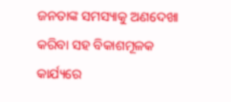ଜନତାଙ୍କ ସମସ୍ୟାକୁ ଅଣଦେଖା କରିବା ସହ ବିକାଶମୂଳକ କାର୍ଯ୍ୟରେ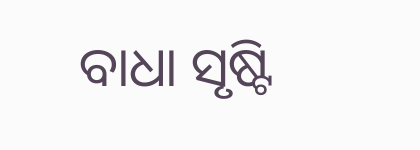ବାଧା ସୃଷ୍ଟି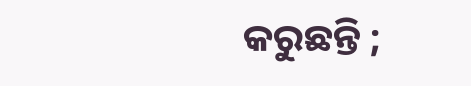କରୁଛନ୍ତି ;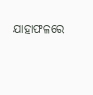ଯାହାଫଳରେ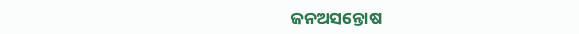ଜନଅସନ୍ତୋଷ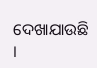ଦେଖାଯାଉଛି ।